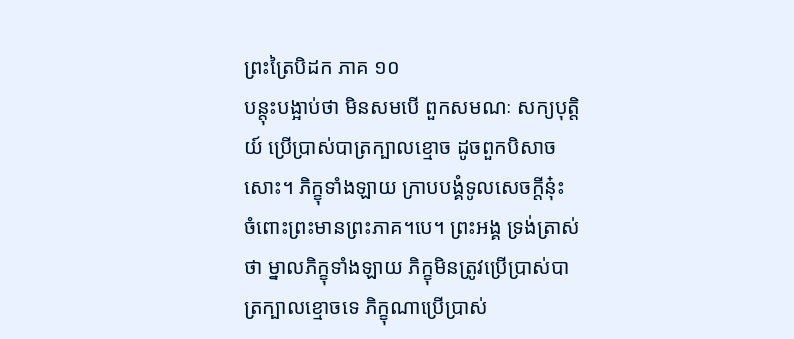ព្រះត្រៃបិដក ភាគ ១០
បន្តុះបង្អាប់ថា មិនសមបើ ពួកសមណៈ សក្យបុត្តិយ៍ ប្រើប្រាស់បាត្រក្បាលខ្មោច ដូចពួកបិសាចសោះ។ ភិក្ខុទាំងឡាយ ក្រាបបង្គំទូលសេចក្តីនុ៎ះ ចំពោះព្រះមានព្រះភាគ។បេ។ ព្រះអង្គ ទ្រង់ត្រាស់ថា ម្នាលភិក្ខុទាំងឡាយ ភិក្ខុមិនត្រូវប្រើប្រាស់បាត្រក្បាលខ្មោចទេ ភិក្ខុណាប្រើប្រាស់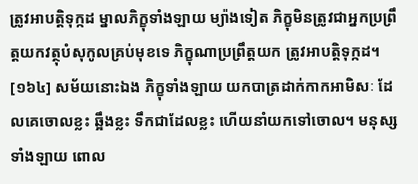ត្រូវអាបត្តិទុក្កដ ម្នាលភិក្ខុទាំងឡាយ ម្យ៉ាងទៀត ភិក្ខុមិនត្រូវជាអ្នកប្រព្រឹត្តយកវត្ថុបំសុកូលគ្រប់មុខទេ ភិក្ខុណាប្រព្រឹត្តយក ត្រូវអាបត្តិទុក្កដ។
[១៦៤] សម័យនោះឯង ភិក្ខុទាំងឡាយ យកបាត្រដាក់កាកអាមិសៈ ដែលគេចោលខ្លះ ឆ្អឹងខ្លះ ទឹកជាដែលខ្លះ ហើយនាំយកទៅចោល។ មនុស្សទាំងឡាយ ពោល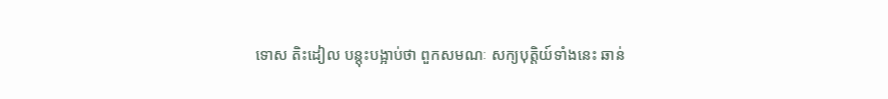ទោស តិះដៀល បន្តុះបង្អាប់ថា ពួកសមណៈ សក្យបុត្តិយ៍ទាំងនេះ ឆាន់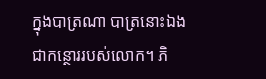ក្នុងបាត្រណា បាត្រនោះឯង ជាកន្ថោររបស់លោក។ ភិ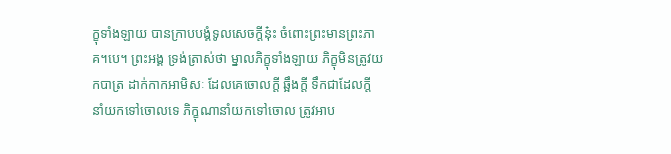ក្ខុទាំងឡាយ បានក្រាបបង្គំទូលសេចក្តីនុ៎ះ ចំពោះព្រះមានព្រះភាគ។បេ។ ព្រះអង្គ ទ្រង់ត្រាស់ថា ម្នាលភិក្ខុទាំងឡាយ ភិក្ខុមិនត្រូវយកបាត្រ ដាក់កាកអាមិសៈ ដែលគេចោលក្តី ឆ្អឹងក្តី ទឹកជាដែលក្តី នាំយកទៅចោលទេ ភិក្ខុណានាំយកទៅចោល ត្រូវអាប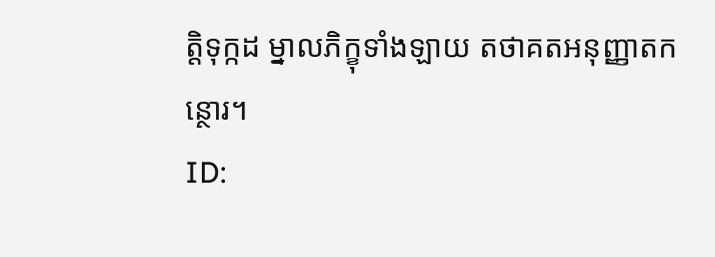ត្តិទុក្កដ ម្នាលភិក្ខុទាំងឡាយ តថាគតអនុញ្ញាតកន្ថោរ។
ID: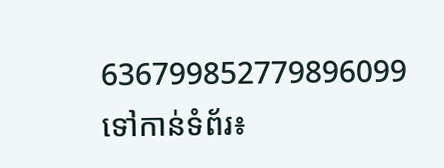636799852779896099
ទៅកាន់ទំព័រ៖